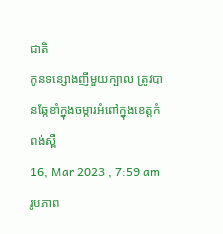ជាតិ
កូនទន្សោងញីមួយក្បាល ត្រូវបានឆ្កែខាំក្នុងចម្ការអំពៅក្នុងខេត្តកំពង់ស្ពឺ
16, Mar 2023 , 7:59 am
រូបភាព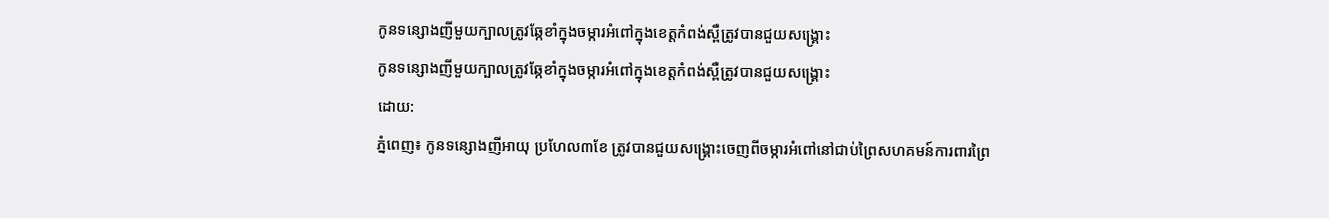កូនទន្សោងញីមួយក្បាលត្រូវឆ្កែខាំក្នុងចម្ការអំពៅក្នុងខេត្តកំពង់ស្ពឺត្រូវបានជួយសង្គ្រោះ
កូនទន្សោងញីមួយក្បាលត្រូវឆ្កែខាំក្នុងចម្ការអំពៅក្នុងខេត្តកំពង់ស្ពឺត្រូវបានជួយសង្គ្រោះ
ដោយ:
ភ្នំពេញ៖ កូនទន្សោងញីអាយុ ប្រហែល៣ខែ ត្រូវបានជួយសង្គ្រោះចេញពីចម្ការអំពៅនៅជាប់ព្រៃសហគមន៍ការពារព្រៃ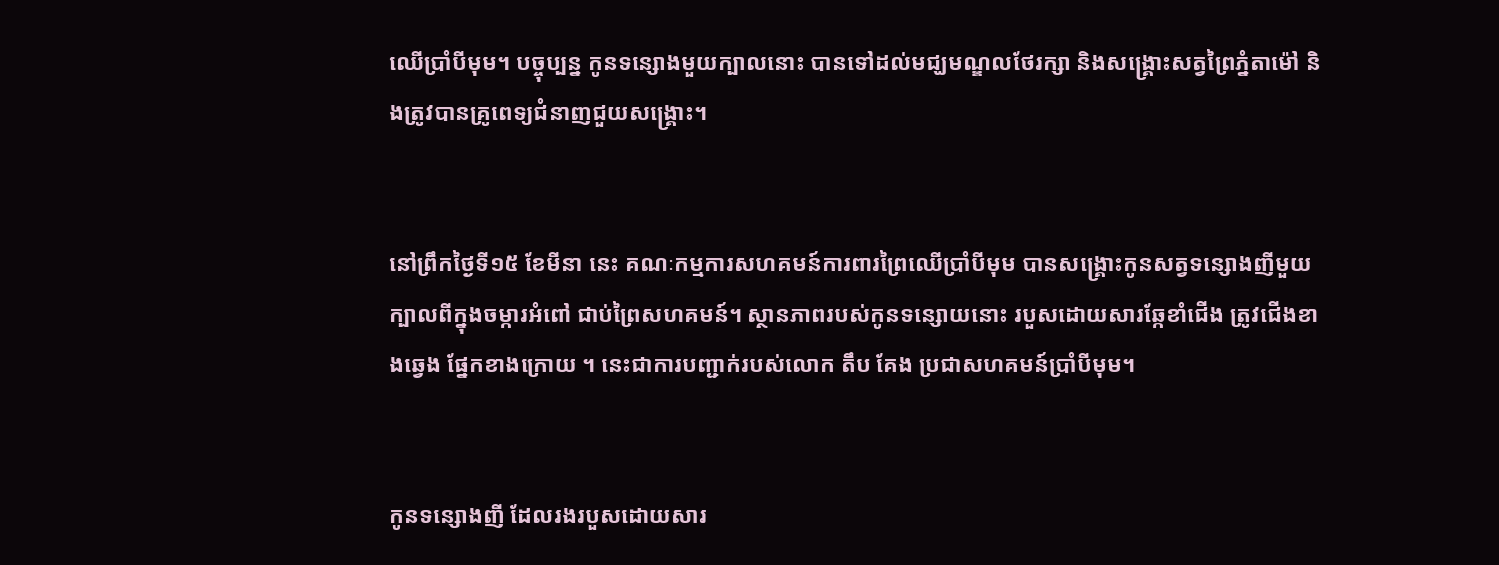ឈើប្រាំបីមុម។ បច្ចុប្បន្ន កូនទន្សោងមួយក្បាលនោះ បានទៅដល់មជ្ឃមណ្ឌលថែរក្សា និងសង្គ្រោះសត្វព្រៃភ្នំតាម៉ៅ និងត្រូវបានគ្រូពេទ្យជំនាញជួយសង្គ្រោះ។


នៅព្រឹកថ្ងៃទី១៥ ខែមីនា នេះ គណៈកម្មការសហគមន៍ការពារព្រៃឈើប្រាំបីមុម បានសង្គ្រោះកូនសត្វទន្សោងញីមួយក្បាលពីក្នុងចម្ការអំពៅ ជាប់ព្រៃសហគមន៍។ ស្ថានភាពរបស់កូនទន្សោយនោះ របួសដោយសារឆ្កែខាំជើង ត្រូវជើងខាងឆ្វេង ផ្នែកខាងក្រោយ ។ នេះជាការបញ្ជាក់របស់លោក តឹប គែង ប្រជាសហគមន៍ប្រាំបីមុម។


កូនទន្សោងញី ដែលរងរបួសដោយសារ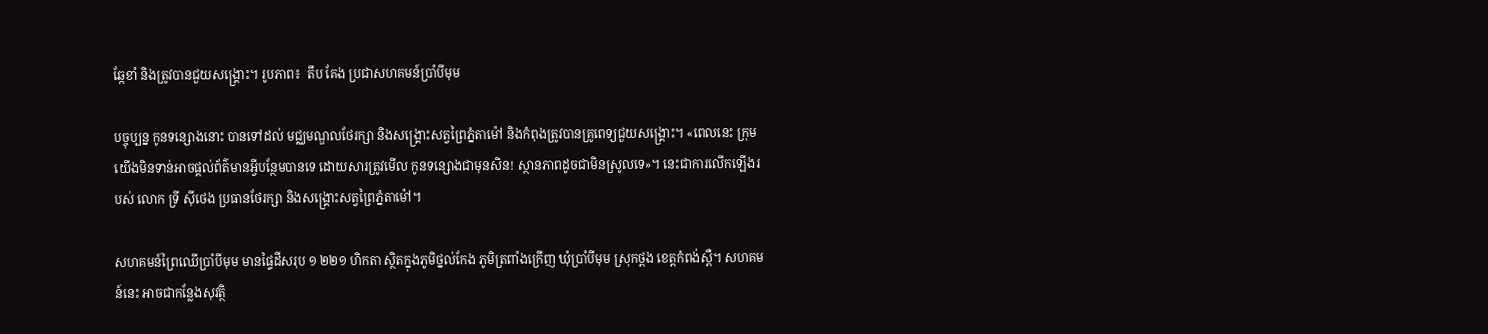ឆ្កែខាំ និងត្រូវបានជួយសង្គ្រោះ។ រូបភាព៖  តឹប គែង ប្រជាសហគមន៍ប្រាំបីមុម

បច្ចុប្បន្ន កូនទន្សោងនោះ បានទៅដល់ មជ្ឈមណ្ឌលថែរក្សា និងសង្គ្រោះសត្វព្រៃភ្នំតាម៉ៅ និងកំពុងត្រូវបានគ្រូពេទ្យជួយសង្គ្រោះ។ «ពេលនេះ ក្រុមយើងមិនទាន់អាចផ្ដល់ព័ត៌មានអ្វីបន្ថែមបានទេ ដោយសារត្រូវមើល កូនទន្សោងជាមុនសិន! ស្ថានភាពដូចជាមិនស្រូលទេ»។ នេះជាការលើកឡើងរបស់ លោក ទ្រី ស៊ីថេង ប្រធានថែរក្សា និងសង្គ្រោះសត្វព្រៃភ្នំតាម៉ៅ។

សហគមន៍ព្រៃឈើប្រាំបីមុម មានផ្ទៃដីសរុប ១ ២២១ ហិកតា ស្ថិតក្នុងភូមិថ្នល់កែង ភូមិត្រពាំងក្រើញ ឃុំប្រាំបីមុម ស្រុកថ្ពង ខេត្តកំពង់ស្ពឺ។ សហគមន៍នេះ អាចជាកន្លែងសុវត្ថិ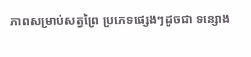ភាពសម្រាប់សត្វព្រៃ ប្រភេទផ្សេងៗដូចជា ទន្សោង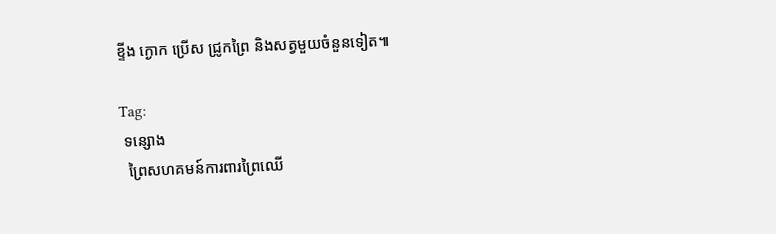ខ្ទីង ក្ងោក ប្រើស ជ្រូកព្រៃ និងសត្វមួយចំនួនទៀត៕

Tag:
 ទន្សោង
  ព្រៃសហគមន៍ការពារព្រៃឈើ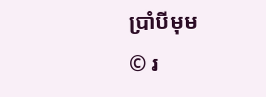ប្រាំបីមុម
© រ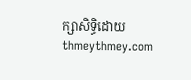ក្សាសិទ្ធិដោយ thmeythmey.com